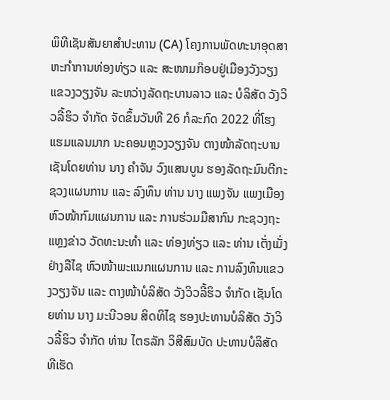ພິທີເຊັນສັນຍາສໍາປະທານ (CA) ໂຄງການພັດທະນາອຸດສາຫະກໍາການທ່ອງທ່ຽວ ແລະ ສະໜາມກ໊ອບຢູ່ເມືອງວັງວຽງ ແຂວງວຽງຈັນ ລະຫວ່າງລັດຖະບານລາວ ແລະ ບໍລິສັດ ວັງວິວລີ້ຮິວ ຈໍາກັດ ຈັດຂຶ້ນວັນທີ 26 ກໍລະກົດ 2022 ທີ່ໂຮງແຮມແລນມາກ ນະຄອນຫຼວງວຽງຈັນ ຕາງໜ້າລັດຖະບານເຊັນໂດຍທ່ານ ນາງ ຄຳຈັນ ວົງແສນບູນ ຮອງລັດຖະມົນຕີກະຊວງແຜນການ ແລະ ລົງທຶນ ທ່ານ ນາງ ແພງຈັນ ແພງເມືອງ ຫົວໜ້າກົມແຜນການ ແລະ ການຮ່ວມມືສາກົນ ກະຊວງຖະແຫຼງຂ່າວ ວັດທະນະທຳ ແລະ ທ່ອງທ່ຽວ ແລະ ທ່ານ ເຕັ່ງເມັ່ງ ຢ່າງລືໄຊ ຫົວໜ້າພະແນກແຜນການ ແລະ ການລົງທຶນແຂວງວຽງຈັນ ແລະ ຕາງໜ້າບໍລິສັດ ວັງວິວລີ້ຮິວ ຈໍາກັດ ເຊັນໂດຍທ່ານ ນາງ ມະນີວອນ ສິດທິໄຊ ຮອງປະທານບໍລິສັດ ວັງວິວລີ້ຮິວ ຈຳກັດ ທ່ານ ໄຕຣລັກ ວິສີສົມບັດ ປະທານບໍລິສັດ ທີເຮັດ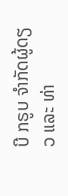ບີ ກຣູບ ຈຳກັດຜູ້ດຽວ ແລະ ທ່າ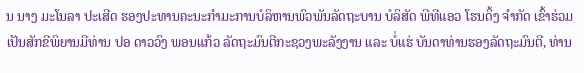ນ ນາງ ມະໂນລາ ປະເສີດ ຮອງປະທານຄະນະກໍາມະການບໍລິຫານພົວພັນລັດຖະບານ ບໍລິສັດ ພີທີແອວ ໂຮນດິ້ງ ຈຳກັດ ເຂົ້າຮ່ວມເປັນສັກຂີພິຍານມີທ່ານ ປອ ດາວວົງ ພອນແກ້ວ ລັດຖະມົນຕີກະຊວງພະລັງງານ ແລະ ບໍ່ແຮ່ ບັນດາທ່ານຮອງລັດຖະມົນຕີ, ທ່ານ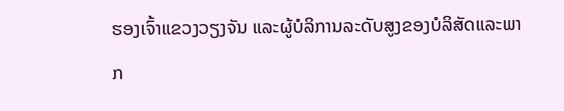ຮອງເຈົ້າແຂວງວຽງຈັນ ແລະຜູ້ບໍລິການລະດັບສູງຂອງບໍລິສັດແລະພາກ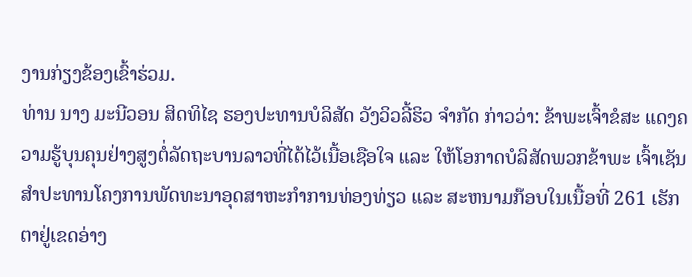ງານກ່ຽງຂ້ອງເຂົ້າຮ່ວມ.
ທ່ານ ນາງ ມະນີວອນ ສິດທິໄຊ ຮອງປະທານບໍລິສັດ ວັງວິວລີ້ຮິວ ຈໍາກັດ ກ່າວວ່າ: ຂ້າພະເຈົ້າຂໍສະ ແດງຄວາມຮູ້ບຸນຄຸນຢ່າງສູງຕໍ່ລັດຖະບານລາວທີ່ໄດ້ໄວ້ເນື້ອເຊືອໃຈ ແລະ ໃຫ້ໂອກາດບໍລິສັດພວກຂ້າພະ ເຈົ້າເຊັນສຳປະທານໂຄງການພັດທະນາອຸດສາຫະກໍາການທ່ອງທ່ຽວ ແລະ ສະຫນາມກ໊ອບໃນເນື້ອທີ່ 261 ເຮັກຕາຢູ່ເຂດອ່າງ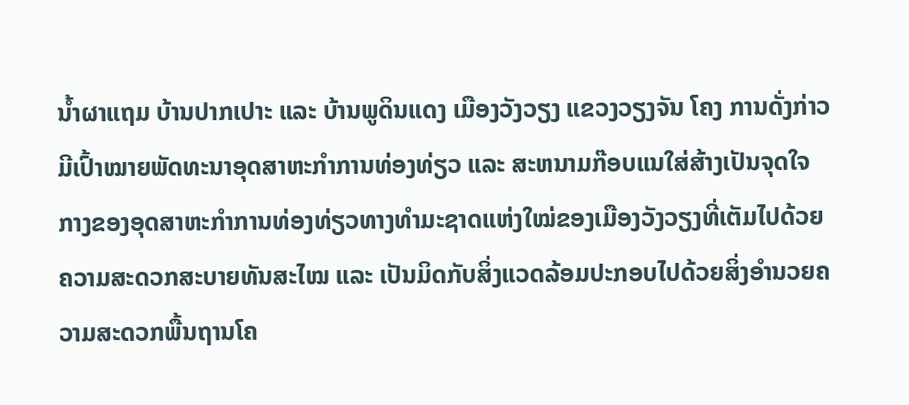ນໍ້າຜາແຖມ ບ້ານປາກເປາະ ແລະ ບ້ານພູດິນແດງ ເມືອງວັງວຽງ ແຂວງວຽງຈັນ ໂຄງ ການດັ່ງກ່າວມີເປົ້າໝາຍພັດທະນາອຸດສາຫະກໍາການທ່ອງທ່ຽວ ແລະ ສະຫນາມກ໊ອບແນໃສ່ສ້າງເປັນຈຸດໃຈກາງຂອງອຸດສາຫະກໍາການທ່ອງທ່ຽວທາງທໍາມະຊາດແຫ່ງໃໝ່ຂອງເມືອງວັງວຽງທີ່ເຕັມໄປດ້ວຍຄວາມສະດວກສະບາຍທັນສະໄໝ ແລະ ເປັນມິດກັບສິ່ງແວດລ້ອມປະກອບໄປດ້ວຍສິ່ງອໍານວຍຄວາມສະດວກພື້ນຖານໂຄ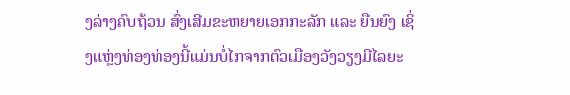ງລ່າງຄົບຖ້ວນ ສົ່ງເສີມຂະຫຍາຍເອກກະລັກ ແລະ ຍືນຍົງ ເຊິ່ງແຫຼ່ງທ່ອງທ່ອງນີ້ແມ່ນບໍ່ໄກຈາກຕົວເມືອງວັງວຽງມີໄລຍະ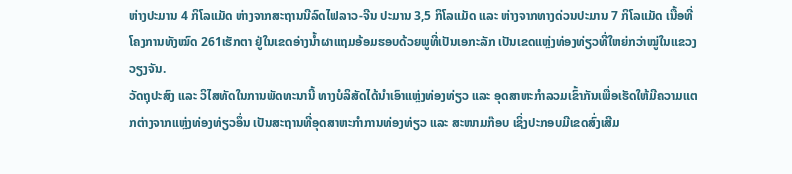ຫ່າງປະມານ 4 ກິໂລແມັດ ຫ່າງຈາກສະຖານນີລົດໄຟລາວ-ຈີນ ປະມານ 3,5 ກິໂລແມັດ ແລະ ຫ່າງຈາກທາງດ່ວນປະມານ 7 ກິໂລແມັດ ເນື້ອທີ່ໂຄງການທັງໝົດ 261ເຮັກຕາ ຢູ່ໃນເຂດອ່າງນໍ້າຜາແຖມອ້ອມຮອບດ້ວຍພູທີ່ເປັນເອກະລັກ ເປັນເຂດແຫຼ່ງທ່ອງທ່ຽວທີ່ໃຫຍ່ກວ່າໝູ່ໃນແຂວງວຽງຈັນ.
ວັດຖຸປະສົງ ແລະ ວິໄສທັດໃນການພັດທະນານີ້ ທາງບໍລິສັດໄດ້ນໍາເອົາແຫຼ່ງທ່ອງທ່ຽວ ແລະ ອຸດສາຫະກໍາລວມເຂົ້າກັນເພື່ອເຮັດໃຫ້ມີຄວາມແຕກຕ່າງຈາກແຫຼ່ງທ່ອງທ່ຽວອຶ່ນ ເປັນສະຖານທີ່ອຸດສາຫະກໍາການທ່ອງທ່ຽວ ແລະ ສະໜາມກ໊ອບ ເຊິ່ງປະກອບມີເຂດສົ່ງເສີມ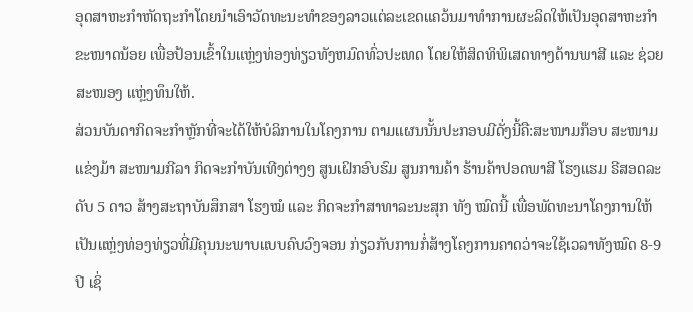ອຸດສາຫະກໍາຫັດຖະກໍາໂດຍນໍາເອົາວັດທະນະທໍາຂອງລາວແຕ່ລະເຂດແຄວ້ນມາທໍາການຜະລິດໃຫ້ເປັນອຸດສາຫະກໍາຂະໜາດນ້ອຍ ເພື່ອປ້ອນເຂົ້າໃນແຫຼ່ງທ່ອງທ່ຽວທັງຫມົດທົ່ວປະເທດ ໂດຍໃຫ້ສິດທິພິເສດທາງດ້ານພາສີ ແລະ ຊ່ວຍສະໜອງ ແຫຼ່ງທຶນໃຫ້.
ສ່ວນບັນດາກິດຈະກໍາຫຼັກທີ່ຈະໄດ້ໃຫ້ບໍລິການໃນໂຄງການ ຕາມແຜນນັ້ນປະກອບມີດັ່ງນີ້ຄື:ສະໜາມກ໊ອບ ສະໜາມແຂ່ງມ້າ ສະໜາມກີລາ ກິດຈະກຳບັນເທີງຕ່າງໆ ສູນເຝິກອົບຮົມ ສູນການຄ້າ ຮ້ານຄ້າປອດພາສີ ໂຮງແຮມ ຣີສອດລະດັບ 5 ດາວ ສ້າງສະຖາບັນສຶກສາ ໂຮງໝໍ ແລະ ກິດຈະກຳສາທາລະນະສຸກ ທັງ ໝົດນີ້ ເພື່ອພັດທະນາໂຄງການໃຫ້ເປັນແຫຼ່ງທ່ອງທ່ຽວທີ່ມີຄຸນນະພາບແບບຄົບວົງຈອນ ກ່ຽວກັບການກໍ່ສ້າງໂຄງການຄາດວ່າຈະໃຊ້ເວລາທັງໝົດ 8-9 ປີ ເຊິ່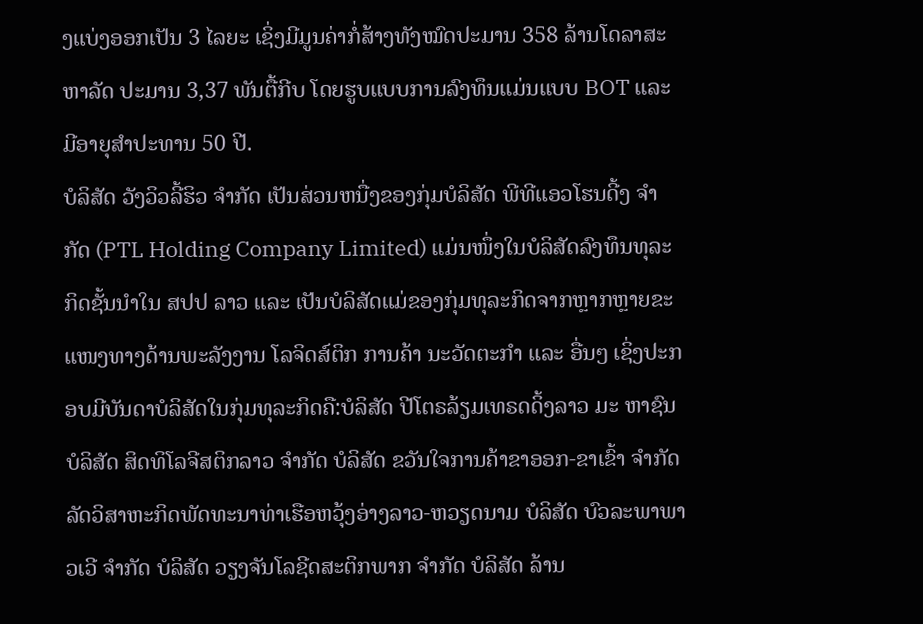ງແບ່ງອອກເປັນ 3 ໄລຍະ ເຊິ່ງມີມູນຄ່າກໍ່ສ້າງທັງໝົດປະມານ 358 ລ້ານໂດລາສະຫາລັດ ປະມານ 3,37 ພັນຕື້ກີບ ໂດຍຮູບແບບການລົງທຶນແມ່ນແບບ BOT ແລະ ມີອາຍຸສໍາປະທານ 50 ປີ.
ບໍລິສັດ ວັງວິວລີ້ຮິວ ຈໍາກັດ ເປັນສ່ວນຫນື່ງຂອງກຸ່ມບໍລິສັດ ພີທີແອວໂຮນດີ້ງ ຈໍາກັດ (PTL Holding Company Limited) ແມ່ນໜຶ່ງໃນບໍລິສັດລົງທຶນທຸລະກິດຊັ້ນນຳໃນ ສປປ ລາວ ແລະ ເປັນບໍລິສັດແມ່ຂອງກຸ່ມທຸລະກິດຈາກຫຼາກຫຼາຍຂະແໜງທາງດ້ານພະລັງງານ ໂລຈິດສ໌ຕິກ ການຄ້າ ນະວັດຕະກຳ ແລະ ອື່ນໆ ເຊິ່ງປະກອບມີບັນດາບໍລິສັດໃນກຸ່ມທຸລະກິດຄື:ບໍລິສັດ ປີໂຕຣລ້ຽມເທຣດດິ້ງລາວ ມະ ຫາຊົນ ບໍລິສັດ ສິດທິໂລຈີສຕິກລາວ ຈຳກັດ ບໍລິສັດ ຂວັນໃຈການຄ້າຂາອອກ-ຂາເຂົ້າ ຈຳກັດ ລັດວິສາຫະກິດພັດທະນາທ່າເຮືອຫວຸ້ງອ່າງລາວ-ຫວຽດນາມ ບໍລິສັດ ບົວລະພາພາວເວີ ຈຳກັດ ບໍລິສັດ ວຽງຈັນໂລຊີດສະຕິກພາກ ຈຳກັດ ບໍລິສັດ ລ້ານ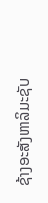ຊ້າງອະສັງຫາລິມະຊັບ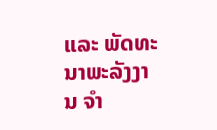ແລະ ພັດທະນາພະລັງງານ ຈຳ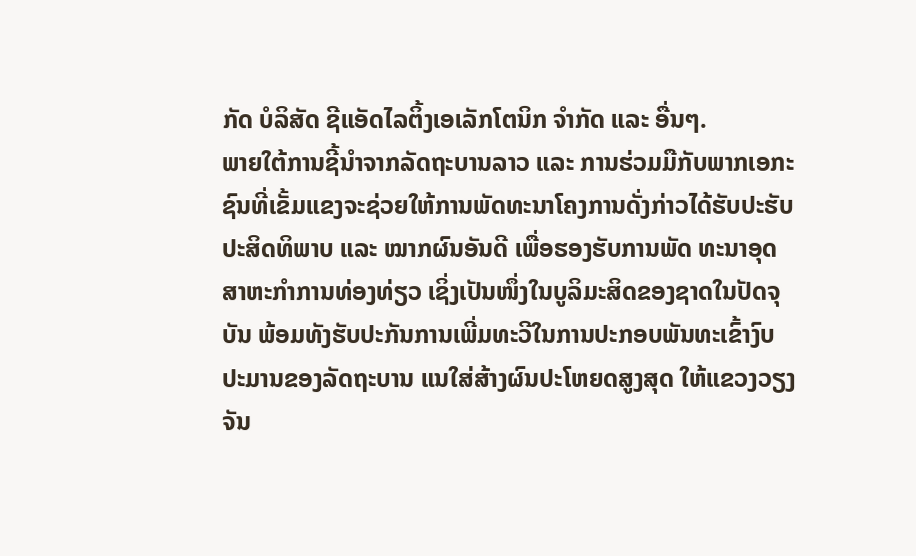ກັດ ບໍລິສັດ ຊີແອັດໄລຕິ້ງເອເລັກໂຕນິກ ຈຳກັດ ແລະ ອື່ນໆ.
ພາຍໃຕ້ການຊີ້ນຳຈາກລັດຖະບານລາວ ແລະ ການຮ່ວມມືກັບພາກເອກະຊົນທີ່ເຂັ້ມແຂງຈະຊ່ວຍໃຫ້ການພັດທະນາໂຄງການດັ່ງກ່າວໄດ້ຮັບປະຮັບປະສິດທິພາບ ແລະ ໝາກຜົນອັນດີ ເພື່ອຮອງຮັບການພັດ ທະນາອຸດສາຫະກໍາການທ່ອງທ່ຽວ ເຊິ່ງເປັນໜຶ່ງໃນບູລິມະສິດຂອງຊາດໃນປັດຈຸບັນ ພ້ອມທັງຮັບປະກັນການເພີ່ມທະວີໃນການປະກອບພັນທະເຂົ້າງົບປະມານຂອງລັດຖະບານ ແນໃສ່ສ້າງຜົນປະໂຫຍດສູງສຸດ ໃຫ້ແຂວງວຽງຈັນ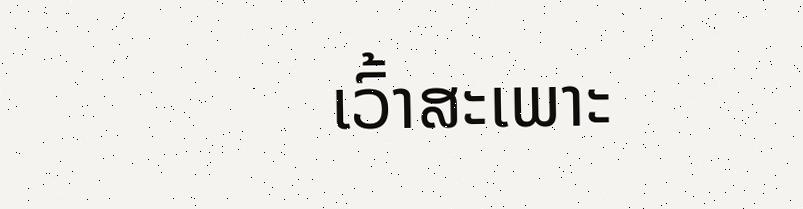ເວົ້າສະເພາະ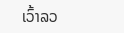ເວົ້າລວ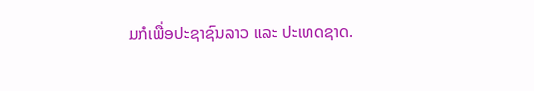ມກໍເພື່ອປະຊາຊົນລາວ ແລະ ປະເທດຊາດ.